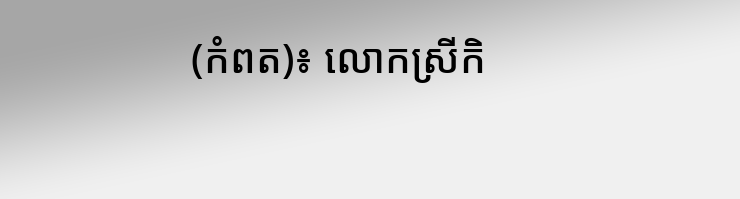(កំពត)៖ លោកស្រីកិ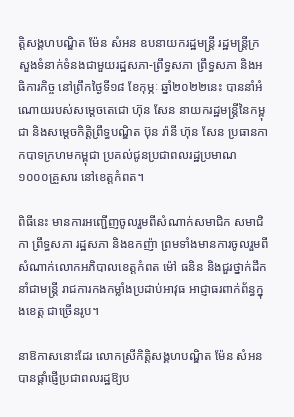ត្តិសង្គហបណ្ឌិត ម៉ែន សំអន ឧបនាយករដ្ឋមន្រ្តី រដ្ឋមន្រ្តីក្រសួងទំនាក់ទំនងជាមួយរដ្ឋសភា-ព្រឹទ្ធសភា ព្រឹទ្ធសភា និងអធិការកិច្ច នៅព្រឹកថ្ងៃទី១៨ ខែកុម្ភៈ ឆ្នាំ២០២២នេះ បាននាំអំណោយរបស់សម្តេចតេជោ ហ៊ុន សែន នាយករដ្ឋមន្រ្តីនៃកម្ពុជា និងសម្តេចកិត្តិព្រឹទ្ធបណ្ឌិត ប៊ុន រ៉ានី ហ៊ុន សែន ប្រធានកាកបាទក្រហមកម្ពុជា ប្រគល់ជូនប្រជាពលរដ្ឋប្រមាណ ១០០០គ្រួសារ នៅខេត្តកំពត។

ពិធីនេះ មានការអញ្ជើញចូលរួមពីសំណាក់សមាជិក សមាជិកា ព្រឹទ្ធសភា រដ្ឋសភា និងឧកញ៉ា ព្រមទាំងមានការចូលរួមពីសំណាក់លោកអភិបាលខេត្តកំពត ម៉ៅ ធនិន និងជួរថ្នាក់ដឹកនាំជាមន្ត្រី រាជការកងកម្លាំងប្រដាប់អាវុធ អាជ្ញាធរពាក់ព័ន្ធក្នុងខេត្ត ជាច្រើនរូប។

នាឱកាសនោះដែរ លោកស្រីកិត្តិសង្គហបណ្ឌិត ម៉ែន សំអន បានផ្តាំផ្ញើប្រជាពលរដ្ឋឱ្យប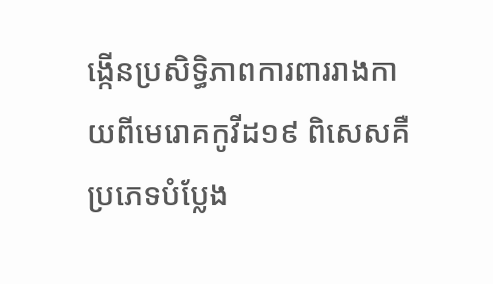ង្កើនប្រសិទ្ធិភាពការពាររាងកាយពីមេរោគកូវីដ១៩ ពិសេសគឺប្រភេទបំប្លែង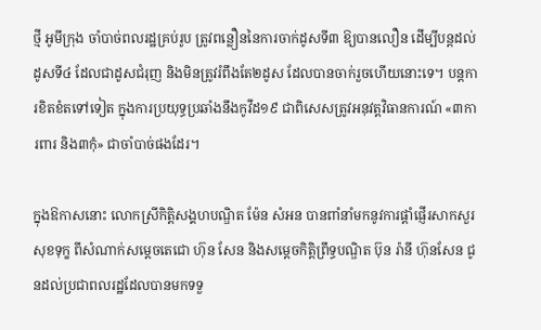ថ្មី អូមីក្រុង ចាំបាច់ពលរដ្ឋគ្រប់រូប ត្រូវពន្លឿននៃការចាក់ដូសទី៣ ឱ្យបានលឿន ដើម្បីបន្តដល់ដូសទី៤ ដែលជាដូសជំរុញ និងមិនត្រូវរំពឹងតែ២ដូស ដែលបានចាក់រួចហើយនោះទេ។ បន្តការខិតខំតទៅទៀត ក្នុងការប្រយុទ្ធប្រឆាំងនឹងកូវីដ១៩ ជាពិសេសត្រូវអនុវត្តវិធានការណ៍ «៣ការពារ និង៣កុំ» ជាចាំបាច់ផងដែរ។

ក្នុងឱកាសនោះ លោកស្រីកិត្តិសង្គហបណ្ឌិត ម៉ែន សំអន បានពាំនាំមកនូវការផ្តាំផ្ញើរសាកសួរសុខទុក្ខ ពីសំណាក់សម្តេចតេជោ ហ៊ុន សែន និងសម្តេចកិត្តិព្រឹទ្ធបណ្ឌិត ប៊ុន រ៉ានី ហ៊ុនសែន ជូនដល់ប្រជាពលរដ្ឋដែលបានមកទទួ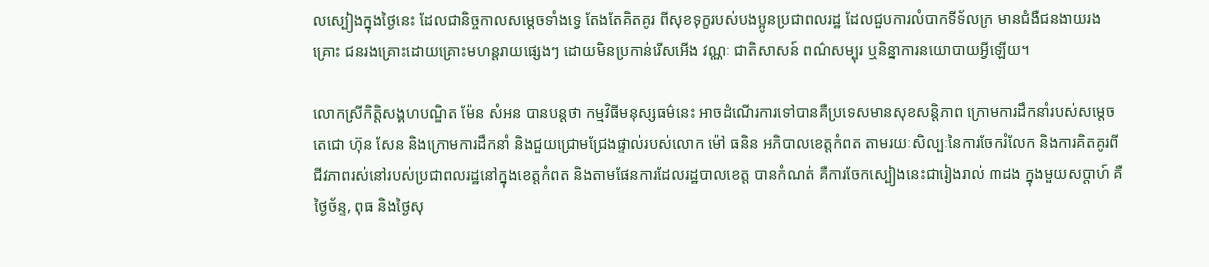លស្បៀងក្នុងថ្ងៃនេះ ដែលជានិច្ចកាលសម្តេចទាំងទ្វេ តែងតែគិតគូរ ពីសុខទុក្ខរបស់បងប្អូនប្រជាពលរដ្ឋ ដែលជួបការលំបាកទីទ័លក្រ មានជំងឺជនងាយរងគ្រោះ ជនរងគ្រោះដោយគ្រោះមហន្តរាយផ្សេងៗ ដោយមិនប្រកាន់រើសអើង វណ្ណៈ ជាតិសាសន៍ ពណ៌សម្បុរ ឬនិន្នាការនយោបាយអ្វីឡើយ។

លោកស្រីកិត្តិសង្គហបណ្ឌិត ម៉ែន សំអន បានបន្តថា កម្មវិធីមនុស្សធម៌នេះ អាចដំណើរការទៅបានគឺប្រទេសមានសុខសន្តិភាព ក្រោមការដឹកនាំរបស់សម្តេចតេជោ ហ៊ុន សែន និងក្រោមការដឹកនាំ និងជួយជ្រោមជ្រែងផ្ទាល់របស់លោក ម៉ៅ ធនិន អភិបាលខេត្តកំពត តាមរយៈសិល្បៈនៃការចែករំលែក និងការគិតគូរពីជីវភាពរស់នៅរបស់ប្រជាពលរដ្ឋនៅក្នុងខេត្តកំពត និងតាមផែនការដែលរដ្ឋបាលខេត្ត បានកំណត់ គឺការចែកស្បៀងនេះជារៀងរាល់ ៣ដង ក្នុងមួយសប្តាហ៍ គឺថ្ងៃច័ន្ទ, ពុធ និងថ្ងៃសុ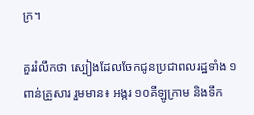ក្រ។

គួររំលឹកថា ស្បៀងដែលចែកជូនប្រជាពលរដ្ឋទាំង ១ពាន់គ្រួសារ រួមមាន៖ អង្ករ ១០គីឡូក្រាម និងទឹក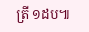ត្រី ១ដប៕